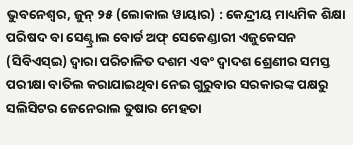ଭୁବନେଶ୍ୱର, ଜୁନ୍ ୨୫ (ଲୋକାଲ ୱାୟାର) : କେନ୍ଦ୍ରୀୟ ମାଧ୍ୟମିକ ଶିକ୍ଷା ପରିଷଦ ବା ସେଣ୍ଟ୍ରାଲ ବୋର୍ଡ ଅଫ୍ ସେକେଣ୍ଡାରୀ ଏଜୁକେସନ (ସିବିଏସ୍ଇ) ଦ୍ୱାରା ପରିଚାଳିତ ଦଶମ ଏବଂ ଦ୍ୱାଦଶ ଶ୍ରେଣୀର ସମସ୍ତ ପରୀକ୍ଷା ବାତିଲ କରାଯାଇଥିବା ନେଇ ଗୁରୁବାର ସରକାରଙ୍କ ପକ୍ଷରୁ ସଲିସିଟର ଜେନେରାଲ ତୁଷାର ମେହତା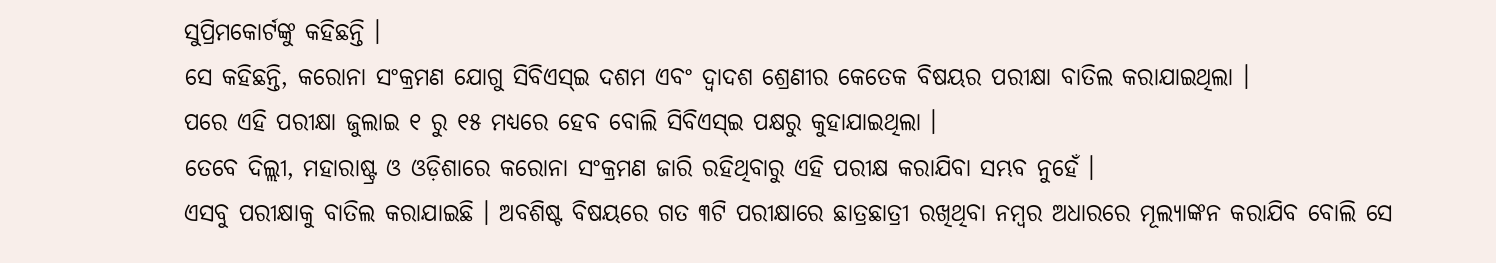ସୁପ୍ରିମକୋର୍ଟଙ୍କୁ କହିଛନ୍ତି ।
ସେ କହିଛନ୍ତି, କରୋନା ସଂକ୍ରମଣ ଯୋଗୁ ସିବିଏସ୍ଇ ଦଶମ ଏବଂ ଦ୍ୱାଦଶ ଶ୍ରେଣୀର କେତେକ ବିଷୟର ପରୀକ୍ଷା ବାତିଲ କରାଯାଇଥିଲା ।
ପରେ ଏହି ପରୀକ୍ଷା ଜୁଲାଇ ୧ ରୁ ୧୫ ମଧ୍ୟରେ ହେବ ବୋଲି ସିବିଏସ୍ଇ ପକ୍ଷରୁ କୁହାଯାଇଥିଲା ।
ତେବେ ଦିଲ୍ଲୀ, ମହାରାଷ୍ଟ୍ର ଓ ଓଡ଼ିଶାରେ କରୋନା ସଂକ୍ରମଣ ଜାରି ରହିଥିବାରୁ ଏହି ପରୀକ୍ଷ କରାଯିବା ସମ୍ଭବ ନୁହେଁ ।
ଏସବୁ ପରୀକ୍ଷାକୁ ବାତିଲ କରାଯାଇଛି । ଅବଶିଷ୍ଟ ବିଷୟରେ ଗତ ୩ଟି ପରୀକ୍ଷାରେ ଛାତ୍ରଛାତ୍ରୀ ରଖିଥିବା ନମ୍ବର ଅଧାରରେ ମୂଲ୍ୟାଙ୍କନ କରାଯିବ ବୋଲି ସେ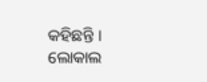କହିଛନ୍ତି ।
ଲୋକାଲ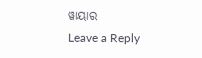ୱାୟାର
Leave a Reply